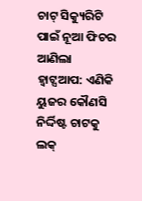ଚାଟ୍ ସିକ୍ୟୁରିଟି ପାଇଁ ନୂଆ ଫିଚର ଆଣିଲା ହ୍ୱାଟ୍ସଆପ: ଏଣିକି ୟୁଜର କୌଣସି ନିର୍ଦ୍ଦିଷ୍ଟ ଚାଟକୁ ଲକ୍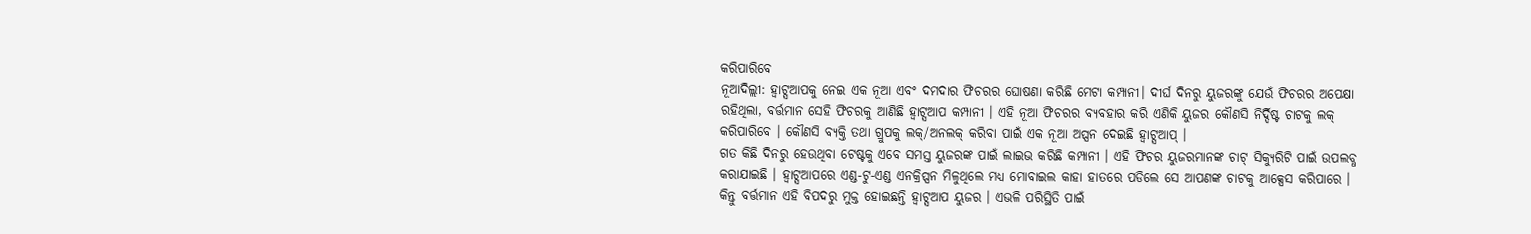କରିପାରିବେ
ନୂଆଦିଲ୍ଲୀ: ହ୍ୱାଟ୍ସଆପକୁ ନେଇ ଏକ ନୂଆ ଏବଂ ଦମଦାର ଫିଚରର ଘୋଷଣା କରିଛି ମେଟା କମ୍ପାନୀ। ଦୀର୍ଘ ଦିନରୁ ୟୁଜରଙ୍କୁ ଯେଉଁ ଫିଚରର ଅପେକ୍ଷା ରହିଥିଲା, ବର୍ତ୍ତମାନ ସେହି ଫିଚରକୁ ଆଣିଛି ହ୍ୱାଟ୍ସଆପ କମ୍ପାନୀ । ଏହି ନୂଆ ଫିଚରର ବ୍ୟବହାର କରି ଏଣିକି ୟୁଜର କୌଣସି ନିର୍ଦ୍ଦିଷ୍ଟ ଚାଟକୁ ଲକ୍ କରିପାରିବେ । କୌଣସି ବ୍ୟକ୍ତି ତଥା ଗ୍ରୁପକୁ ଲକ୍/ଅନଲକ୍ କରିବା ପାଇଁ ଏକ ନୂଆ ଅପ୍ସନ ଦେଇଛି ହ୍ୱାଟ୍ସଆପ୍ ।
ଗତ କିଛି ଦିନରୁ ହେଉଥିବା ଟେଷ୍ଟକୁ ଏବେ ସମସ୍ତ ୟୁଜରଙ୍କ ପାଇଁ ଲାଇଭ କରିଛି କମ୍ପାନୀ । ଏହି ଫିଚର ୟୁଜରମାନଙ୍କ ଚାଟ୍ ସିକ୍ୟୁରିଟି ପାଇଁ ଉପଲବ୍ଧ କରାଯାଇଛି । ହ୍ୱାଟ୍ସଆପରେ ଏଣ୍ଡ-ଟୁ-ଏଣ୍ଡ ଏନକ୍ରିପ୍ସନ ମିଳୁଥିଲେ ମଧ୍ୟ ମୋବାଇଲ କାହା ହାତରେ ପଡିଲେ ସେ ଆପଣଙ୍କ ଚାଟକୁ ଆକ୍ସେସ କରିପାରେ । କିନ୍ତୁ ବର୍ତ୍ତମାନ ଏହି ବିପଦରୁ ମୁକ୍ତ ହୋଇଛନ୍ତି ହ୍ୱାଟ୍ସଆପ ୟୁଜର । ଏଭଳି ପରିସ୍ଥିତି ପାଇଁ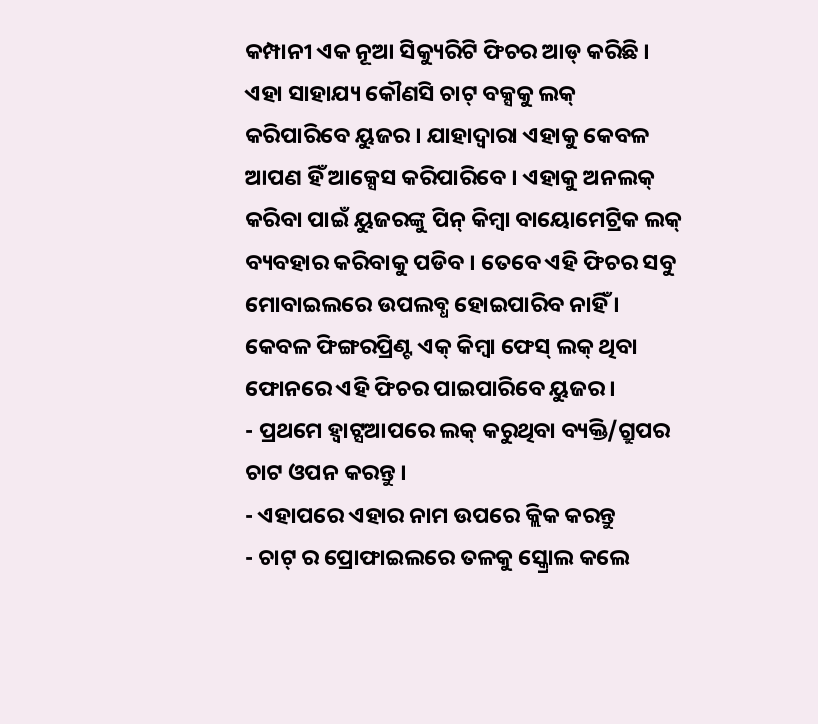କମ୍ପାନୀ ଏକ ନୂଆ ସିକ୍ୟୁରିଟି ଫିଚର ଆଡ୍ କରିଛି । ଏହା ସାହାଯ୍ୟ କୌଣସି ଚାଟ୍ ବକ୍ସକୁ ଲକ୍ କରିପାରିବେ ୟୁଜର । ଯାହାଦ୍ୱାରା ଏହାକୁ କେବଳ ଆପଣ ହିଁ ଆକ୍ସେସ କରିପାରିବେ । ଏହାକୁ ଅନଲକ୍ କରିବା ପାଇଁ ୟୁଜରଙ୍କୁ ପିନ୍ କିମ୍ବା ବାୟୋମେଟ୍ରିକ ଲକ୍ ବ୍ୟବହାର କରିବାକୁ ପଡିବ । ତେବେ ଏହି ଫିଚର ସବୁ ମୋବାଇଲରେ ଉପଲବ୍ଧ ହୋଇପାରିବ ନାହିଁ । କେବଳ ଫିଙ୍ଗରପ୍ରିଣ୍ଟ ଏକ୍ କିମ୍ବା ଫେସ୍ ଲକ୍ ଥିବା ଫୋନରେ ଏହି ଫିଚର ପାଇପାରିବେ ୟୁଜର ।
- ପ୍ରଥମେ ହ୍ୱାଟ୍ସଆପରେ ଲକ୍ କରୁଥିବା ବ୍ୟକ୍ତି/ଗ୍ରୁପର ଚାଟ ଓପନ କରନ୍ତୁ ।
- ଏହାପରେ ଏହାର ନାମ ଉପରେ କ୍ଲିକ କରନ୍ତୁ
- ଚାଟ୍ ର ପ୍ରୋଫାଇଲରେ ତଳକୁ ସ୍କ୍ରୋଲ କଲେ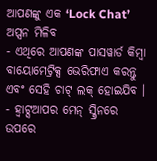ଆପଣଙ୍କୁ ଏକ ‘Lock Chat’ ଅପ୍ସନ ମିଳିବ
- ଏଥିରେ ଆପଣଙ୍କ ପାସୱାର୍ଡ କିମ୍ବା ବାୟୋମେଟ୍ରିକ୍ସ ଭେରିଫାଏ କରନ୍ତୁ ଏବଂ ସେହି ଚାଟ୍ ଲକ୍ ହୋଇଯିବ ।
- ହ୍ୱାଟ୍ସଆପର ମେନ୍ ସ୍କ୍ରିନରେ ଉପରେ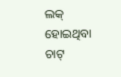ଲକ୍ ହୋଇଥିବା ଚାଟ୍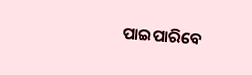ପାଇପାରିବେ